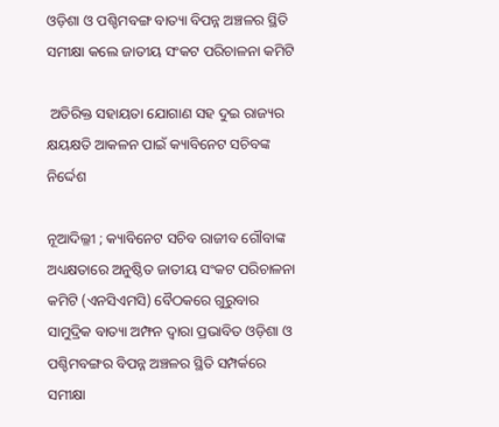ଓଡ଼ିଶା ଓ ପଶ୍ଚିମବଙ୍ଗ ବାତ୍ୟା ବିପନ୍ନ ଅଞ୍ଚଳର ସ୍ଥିତି ସମୀକ୍ଷା କଲେ ଜାତୀୟ ସଂକଟ ପରିଚାଳନା କମିଟି

 ଅତିରିକ୍ତ ସହାୟତା ଯୋଗାଣ ସହ ଦୁଇ ରାଜ୍ୟର କ୍ଷୟକ୍ଷତି ଆକଳନ ପାଇଁ କ୍ୟାବିନେଟ ସଚିବଙ୍କ ନିର୍ଦ୍ଦେଶ

ନୂଆଦିଲ୍ଳୀ ; କ୍ୟାବିନେଟ ସଚିବ ରାଜୀବ ଗୌବାଙ୍କ ଅଧ୍ୟକ୍ଷତାରେ ଅନୁଷ୍ଠିତ ଜାତୀୟ ସଂକଟ ପରିଚାଳନା କମିଟି (ଏନସିଏମସି) ବୈଠକରେ ଗୁରୁବାର ସାମୁଦ୍ରିକ ବାତ୍ୟା ଅମ୍ଫନ ଦ୍ୱାରା ପ୍ରଭାବିତ ଓଡ଼ିଶା ଓ ପଶ୍ଚିମବଙ୍ଗର ବିପନ୍ନ ଅଞ୍ଚଳର ସ୍ଥିତି ସମ୍ପର୍କରେ ସମୀକ୍ଷା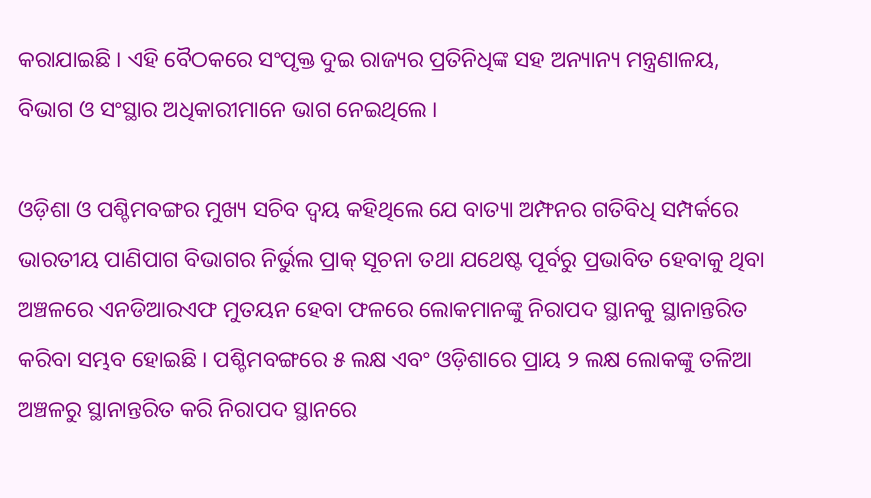କରାଯାଇଛି । ଏହି ବୈଠକରେ ସଂପୃକ୍ତ ଦୁଇ ରାଜ୍ୟର ପ୍ରତିନିଧିଙ୍କ ସହ ଅନ୍ୟାନ୍ୟ ମନ୍ତ୍ରଣାଳୟ, ବିଭାଗ ଓ ସଂସ୍ଥାର ଅଧିକାରୀମାନେ ଭାଗ ନେଇଥିଲେ ।

ଓଡ଼ିଶା ଓ ପଶ୍ଚିମବଙ୍ଗର ମୁଖ୍ୟ ସଚିବ ଦ୍ୱୟ କହିଥିଲେ ଯେ ବାତ୍ୟା ଅମ୍ଫନର ଗତିବିଧି ସମ୍ପର୍କରେ ଭାରତୀୟ ପାଣିପାଗ ବିଭାଗର ନିର୍ଭୁଲ ପ୍ରାକ୍ ସୂଚନା ତଥା ଯଥେଷ୍ଟ ପୂର୍ବରୁ ପ୍ରଭାବିତ ହେବାକୁ ଥିବା ଅଞ୍ଚଳରେ ଏନଡିଆରଏଫ ମୁତୟନ ହେବା ଫଳରେ ଲୋକମାନଙ୍କୁ ନିରାପଦ ସ୍ଥାନକୁ ସ୍ଥାନାନ୍ତରିତ କରିବା ସମ୍ଭବ ହୋଇଛି । ପଶ୍ଚିମବଙ୍ଗରେ ୫ ଲକ୍ଷ ଏବଂ ଓଡ଼ିଶାରେ ପ୍ରାୟ ୨ ଲକ୍ଷ ଲୋକଙ୍କୁ ତଳିଆ ଅଞ୍ଚଳରୁ ସ୍ଥାନାନ୍ତରିତ କରି ନିରାପଦ ସ୍ଥାନରେ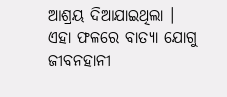ଆଶ୍ରୟ ଦିଆଯାଇଥିଲା । ଏହା ଫଳରେ ବାତ୍ୟା ଯୋଗୁ ଜୀବନହାନୀ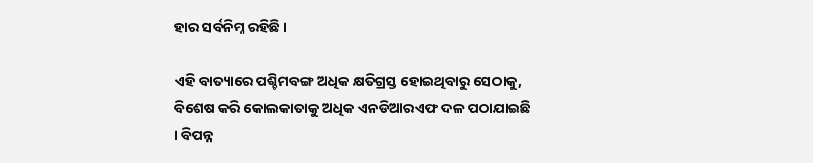ହାର ସର୍ବନିମ୍ନ ରହିଛି ।

ଏହି ବାତ୍ୟାରେ ପଶ୍ଚିମବଙ୍ଗ ଅଧିକ କ୍ଷତିଗ୍ରସ୍ତ ହୋଇଥିବାରୁ ସେଠାକୁ, ବିଶେଷ କରି କୋଲକାତାକୁ ଅଧିକ ଏନଡିଆରଏଫ ଦଳ ପଠାଯାଇଛି । ବିପନ୍ନ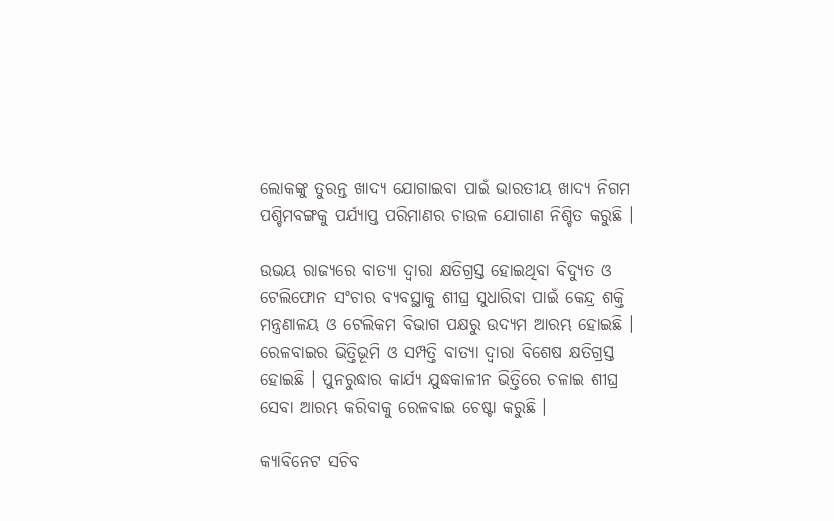ଲୋକଙ୍କୁ ତୁରନ୍ତ ଖାଦ୍ୟ ଯୋଗାଇବା ପାଇଁ ଭାରତୀୟ ଖାଦ୍ୟ ନିଗମ ପଶ୍ଚିମବଙ୍ଗକୁ ପର୍ଯ୍ୟାପ୍ତ ପରିମାଣର ଚାଉଳ ଯୋଗାଣ ନିଶ୍ଚିତ କରୁଛି ।

ଉଭୟ ରାଜ୍ୟରେ ବାତ୍ୟା ଦ୍ୱାରା କ୍ଷତିଗ୍ରସ୍ତ ହୋଇଥିବା ବିଦ୍ୟୁତ ଓ ଟେଲିଫୋନ ସଂଚାର ବ୍ୟବସ୍ଥାକୁ ଶୀଘ୍ର ସୁଧାରିବା ପାଇଁ କେନ୍ଦ୍ର ଶକ୍ତି ମନ୍ତ୍ରଣାଳୟ ଓ ଟେଲିକମ ବିଭାଗ ପକ୍ଷରୁ ଉଦ୍ୟମ ଆରମ୍ଭ ହୋଇଛି । ରେଳବାଇର ଭିତ୍ତିଭୂମି ଓ ସମ୍ପତ୍ତି ବାତ୍ୟା ଦ୍ୱାରା ବିଶେଷ କ୍ଷତିଗ୍ରସ୍ତ ହୋଇଛି । ପୁନରୁଦ୍ଧାର କାର୍ଯ୍ୟ ଯୁଦ୍ଧକାଳୀନ ଭିତ୍ତିରେ ଚଳାଇ ଶୀଘ୍ର ସେବା ଆରମ୍ଭ କରିବାକୁ ରେଳବାଇ ଚେଷ୍ଟା କରୁଛି ।

କ୍ୟାବିନେଟ ସଚିବ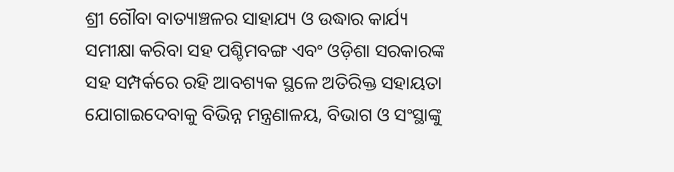ଶ୍ରୀ ଗୌବା ବାତ୍ୟାଞ୍ଚଳର ସାହାଯ୍ୟ ଓ ଉଦ୍ଧାର କାର୍ଯ୍ୟ ସମୀକ୍ଷା କରିବା ସହ ପଶ୍ଚିମବଙ୍ଗ ଏବଂ ଓଡ଼ିଶା ସରକାରଙ୍କ ସହ ସମ୍ପର୍କରେ ରହି ଆବଶ୍ୟକ ସ୍ଥଳେ ଅତିରିକ୍ତ ସହାୟତା ଯୋଗାଇଦେବାକୁ ବିଭିନ୍ନ ମନ୍ତ୍ରଣାଳୟ, ବିଭାଗ ଓ ସଂସ୍ଥାଙ୍କୁ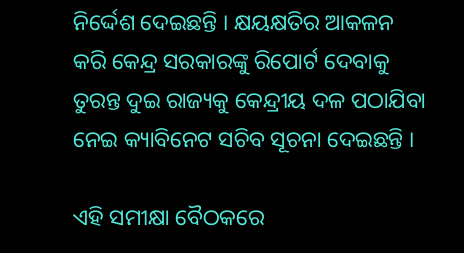ନିର୍ଦ୍ଦେଶ ଦେଇଛନ୍ତି । କ୍ଷୟକ୍ଷତିର ଆକଳନ କରି କେନ୍ଦ୍ର ସରକାରଙ୍କୁ ରିପୋର୍ଟ ଦେବାକୁ ତୁରନ୍ତ ଦୁଇ ରାଜ୍ୟକୁ କେନ୍ଦ୍ରୀୟ ଦଳ ପଠାଯିବା ନେଇ କ୍ୟାବିନେଟ ସଚିବ ସୂଚନା ଦେଇଛନ୍ତି ।

ଏହି ସମୀକ୍ଷା ବୈଠକରେ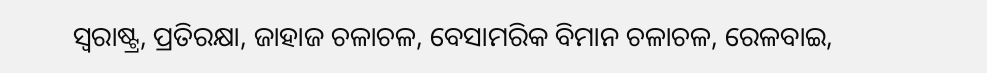ସ୍ୱରାଷ୍ଟ୍ର, ପ୍ରତିରକ୍ଷା, ଜାହାଜ ଚଳାଚଳ, ବେସାମରିକ ବିମାନ ଚଳାଚଳ, ରେଳବାଇ,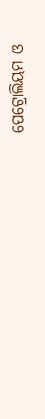ପେଟ୍ରୋଲିୟମ ଓ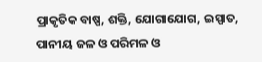ପ୍ରାକୃତିକ ବାଷ୍ପ, ଶକ୍ତି, ଯୋଗାଯୋଗ, ଇସ୍ପାତ, ପାନୀୟ ଜଳ ଓ ପରିମଳ ଓ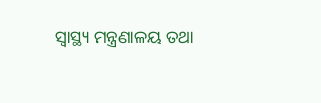ସ୍ୱାସ୍ଥ୍ୟ ମନ୍ତ୍ରଣାଳୟ ତଥା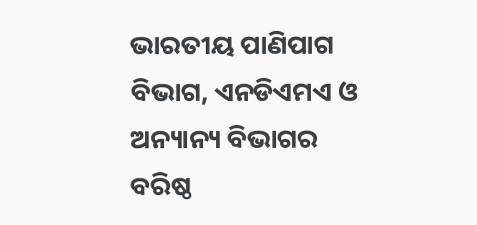ଭାରତୀୟ ପାଣିପାଗ ବିଭାଗ, ଏନଡିଏମଏ ଓ ଅନ୍ୟାନ୍ୟ ବିଭାଗର ବରିଷ୍ଠ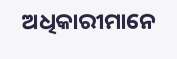ଅଧିକାରୀମାନେ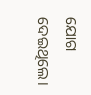ଯୋଗ ଦେଇଥିଲେ।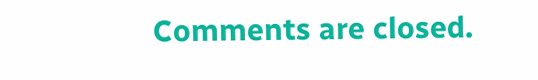Comments are closed.